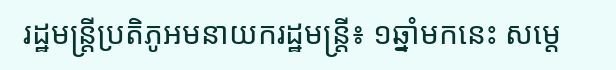រដ្ឋមន្ត្រីប្រតិភូអមនាយករដ្ឋមន្ត្រី៖ ១ឆ្នាំមកនេះ សម្តេ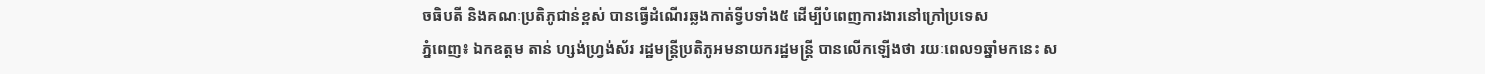ចធិបតី និងគណៈប្រតិភូជាន់ខ្ពស់ បានធ្វើដំណើរឆ្លងកាត់ទ្វីបទាំង៥ ដើម្បីបំពេញការងារនៅក្រៅប្រទេស
ភ្នំពេញ៖ ឯកឧត្ដម តាន់ ហ្សង់ហ្វ្រង់ស័រ រដ្ឋមន្ត្រីប្រតិភូអមនាយករដ្ឋមន្ត្រី បានលើកឡើងថា រយៈពេល១ឆ្នាំមកនេះ ស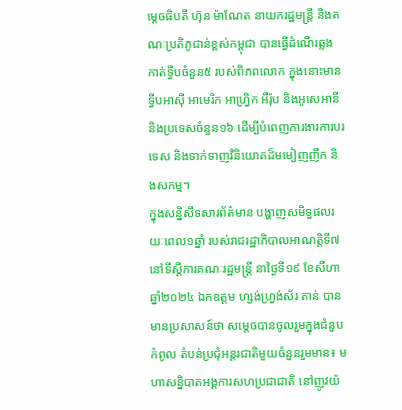ម្តេចធិបតី ហ៊ុន ម៉ាណែត នាយករដ្ឋមន្ត្រី និងគណៈប្រតិភូជាន់ខ្ពស់កម្ពុជា បានធ្វើដំណើរឆ្លងកាត់ទ្វីបចំនួន៥ របស់ពិភពលោក ក្នុងនោះមានទ្វីបអាស៊ី អាមេរិក អាហ្វ្រិក អឺរ៉ុប និងអូសេអានី និងប្រទេសចំនួន១៦ ដើម្បីបំពេញការងារការបរទេស និងទាក់ទាញវិនិយោគដ៏មមៀញញឹក និងសកម្ម។
ក្នុងសន្និសីទសារព័ត៌មាន បង្ហាញសមិទ្ធផលរយៈពេល១ឆ្នាំ របស់រាជរដ្ឋាភិបាលអាណត្តិទី៧ នៅទីស្តីការគណៈរដ្ឋមន្រ្តី នាថ្ងៃទី១៩ ខែសីហា ឆ្នាំ២០២៤ ឯកឧត្ដម ហ្សង់ហ្វ្រង់ស័រ តាន់ បានមានប្រសាសន៍ថា សម្តេចបានចូលរួមក្នុងជំនួបកំពូល តំបន់ប្រជុំអន្ដរជាតិមួយចំនួនរួមមាន៖ មហាសន្និបាតអង្គការសហប្រជាជាតិ នៅញូវយ៉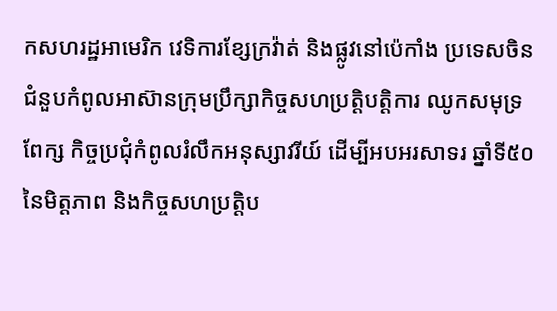កសហរដ្ឋអាមេរិក វេទិការខ្សែក្រវ៉ាត់ និងផ្លូវនៅប៉េកាំង ប្រទេសចិន ជំនួបកំពូលអាស៊ានក្រុមប្រឹក្សាកិច្ចសហប្រតិ្ដបត្ដិការ ឈូកសមុទ្រពែក្ស កិច្ចប្រជុំកំពូលរំលឹកអនុស្សាវរីយ៍ ដើម្បីអបអរសាទរ ឆ្នាំទី៥០ នៃមិត្ដភាព និងកិច្ចសហប្រត្ដិប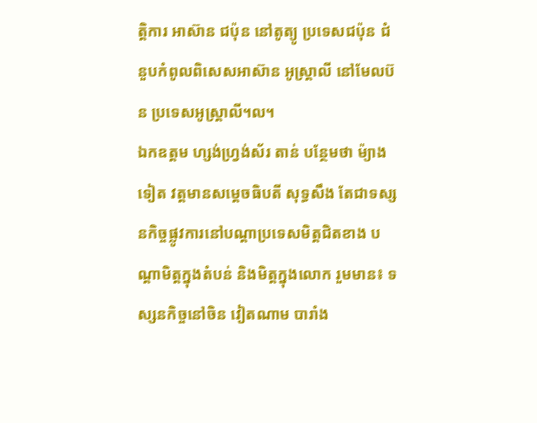ត្ដិការ អាស៊ាន ជប៉ុន នៅតូត្យូ ប្រទេសជប៉ុន ជំនួបកំពូលពិសេសអាស៊ាន អូស្រ្ដាលី នៅមែលប៊ន ប្រទេសអូស្រ្ដាលី។ល។
ឯកឧត្ដម ហ្សង់ហ្វ្រង់ស័រ តាន់ បន្ថែមថា ម៉្យាងទៀត វត្តមានសម្តេចធិបតី សុទ្ធសឹង តែជាទស្សនកិច្ចផ្លូវការនៅបណ្ដាប្រទេសមិត្ដជិតខាង បណ្ដាមិត្ដក្នុងតំបន់ និងមិត្ដក្នុងលោក រួមមាន៖ ទស្សនកិច្ចនៅចិន វៀតណាម បារាំង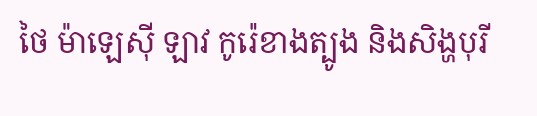ថៃ ម៉ាឡេស៊ី ឡាវ កូរ៉េខាងត្បូង និងសិង្ហបុរី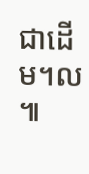ជាដើម។ល ៕